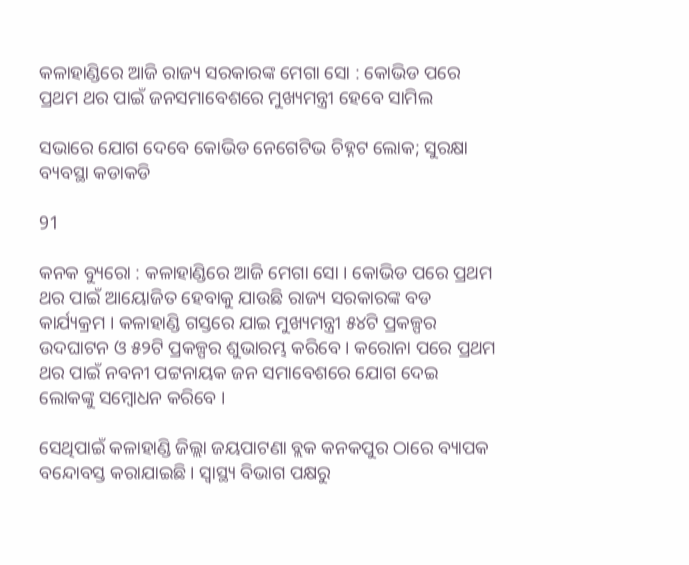କଳାହାଣ୍ଡିରେ ଆଜି ରାଜ୍ୟ ସରକାରଙ୍କ ମେଗା ସୋ : କୋଭିଡ ପରେ ପ୍ରଥମ ଥର ପାଇଁ ଜନସମାବେଶରେ ମୁଖ୍ୟମନ୍ତ୍ରୀ ହେବେ ସାମିଲ

ସଭାରେ ଯୋଗ ଦେବେ କୋଭିଡ ନେଗେଟିଭ ଚିହ୍ନଟ ଲୋକ; ସୁରକ୍ଷା ବ୍ୟବସ୍ଥା କଡାକଡି

91

କନକ ବ୍ୟୁରୋ : କଳାହାଣ୍ଡିରେ ଆଜି ମେଗା ସୋ । କୋଭିଡ ପରେ ପ୍ରଥମ ଥର ପାଇଁ ଆୟୋଜିତ ହେବାକୁ ଯାଉଛି ରାଜ୍ୟ ସରକାରଙ୍କ ବଡ କାର୍ଯ୍ୟକ୍ରମ । କଳାହାଣ୍ଡି ଗସ୍ତରେ ଯାଇ ମୁଖ୍ୟମନ୍ତ୍ରୀ ୫୪ଟି ପ୍ରକଳ୍ପର ଉଦଘାଟନ ଓ ୫୨ଟି ପ୍ରକଳ୍ପର ଶୁଭାରମ୍ଭ କରିବେ । କରୋନା ପରେ ପ୍ରଥମ ଥର ପାଇଁ ନବନୀ ପଟ୍ଟନାୟକ ଜନ ସମାବେଶରେ ଯୋଗ ଦେଇ ଲୋକଙ୍କୁ ସମ୍ବୋଧନ କରିବେ ।

ସେଥିପାଇଁ କଳାହାଣ୍ଡି ଜିଲ୍ଲା ଜୟପାଟଣା ବ୍ଲକ କନକପୁର ଠାରେ ବ୍ୟାପକ ବନ୍ଦୋବସ୍ତ କରାଯାଇଛି । ସ୍ୱାସ୍ଥ୍ୟ ବିଭାଗ ପକ୍ଷରୁ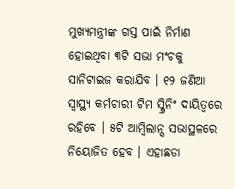ମୁଖ୍ୟମନ୍ତ୍ରୀଙ୍କ ଗସ୍ତ ପାଇଁ ନିର୍ମାଣ ହୋଇଥିବା ୩ଟି ସଭା ମଂଚକୁ ସାନିଟାଇଜ କରାଯିବ । ୧୨ ଜଣିଆ ସ୍ୱାସ୍ଥ୍ୟ କର୍ମଚାରୀ ଟିମ ସ୍କ୍ରିନିଂ ଦାୟିତ୍ୱରେ ରହିବେ । ୫ଟି ଆମ୍ବିଲାନ୍ସ ସଭାସ୍ଥଳରେ ନିୟୋଜିତ ହେବ । ଏହାଛଡା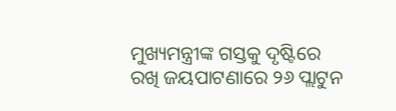ମୁଖ୍ୟମନ୍ତ୍ରୀଙ୍କ ଗସ୍ତକୁ ଦୃଷ୍ଟିରେ ରଖି ଜୟପାଟଣାରେ ୨୬ ପ୍ଲାଟୁନ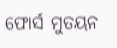ଫୋର୍ସ ମୁତୟନ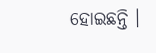ହୋଇଛନ୍ତି ।